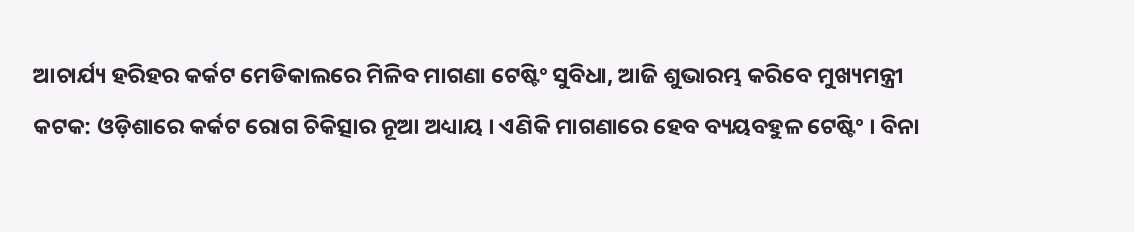ଆଚାର୍ଯ୍ୟ ହରିହର କର୍କଟ ମେଡିକାଲରେ ମିଳିବ ମାଗଣା ଟେଷ୍ଟିଂ ସୁବିଧା, ଆଜି ଶୁଭାରମ୍ଭ କରିବେ ମୁଖ୍ୟମନ୍ତ୍ରୀ
କଟକ: ଓଡ଼ିଶାରେ କର୍କଟ ରୋଗ ଚିକିତ୍ସାର ନୂଆ ଅଧ୍ୟାୟ । ଏଣିକି ମାଗଣାରେ ହେବ ବ୍ୟୟବହୁଳ ଟେଷ୍ଟିଂ । ବିନା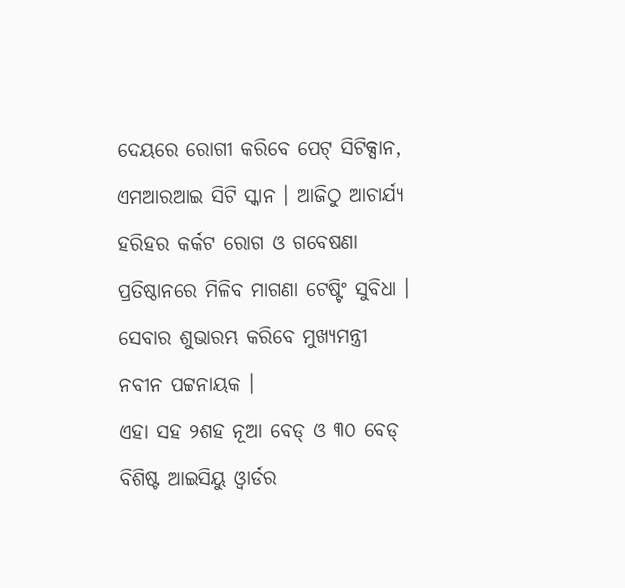ଦେୟରେ ରୋଗୀ କରିବେ ପେଟ୍ ସିଟିକ୍ସାନ, ଏମଆରଆଇ ସିଟି ସ୍କାନ । ଆଜିଠୁ ଆଚାର୍ଯ୍ୟ ହରିହର କର୍କଟ ରୋଗ ଓ ଗବେଷଣା ପ୍ରତିଷ୍ଠାନରେ ମିଳିବ ମାଗଣା ଟେଷ୍ଟିଂ ସୁବିଧା । ସେବାର ଶୁଭାରମ୍ଭ କରିବେ ମୁଖ୍ୟମନ୍ତ୍ରୀ ନବୀନ ପଟ୍ଟନାୟକ ।
ଏହା ସହ ୨ଶହ ନୂଆ ବେଡ୍ ଓ ୩୦ ବେଡ୍ ବିଶିଷ୍ଟ ଆଇସିୟୁ ଓ୍ବାର୍ଡର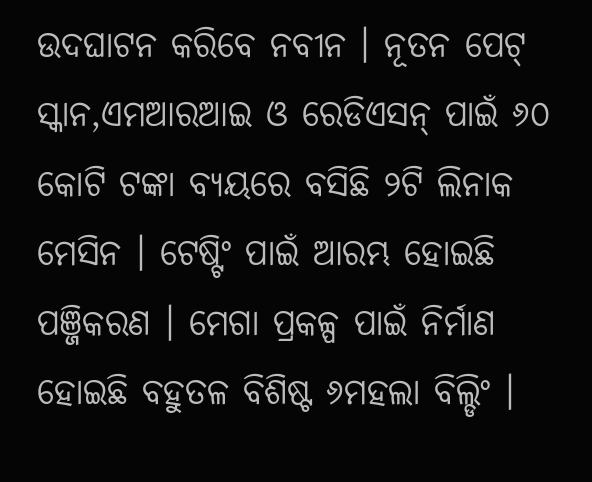ଉଦଘାଟନ କରିବେ ନବୀନ । ନୂତନ ପେଟ୍ ସ୍କାନ,ଏମଆରଆଇ ଓ ରେଡିଏସନ୍ ପାଇଁ ୬୦ କୋଟି ଟଙ୍କା ବ୍ୟୟରେ ବସିଛି ୨ଟି ଲିନାକ ମେସିନ । ଟେଷ୍ଟିଂ ପାଇଁ ଆରମ୍ଭ ହୋଇଛି ପଞ୍ଜିକରଣ । ମେଗା ପ୍ରକଳ୍ପ ପାଇଁ ନିର୍ମାଣ ହୋଇଛି ବହୁତଳ ବିଶିଷ୍ଟ ୬ମହଲା ବିଲ୍ଡିଂ ।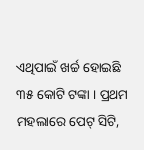ଏଥିପାଇଁ ଖର୍ଚ୍ଚ ହୋଇଛି ୩୫ କୋଟି ଟଙ୍କା । ପ୍ରଥମ ମହଲାରେ ପେଟ୍ ସିଟି,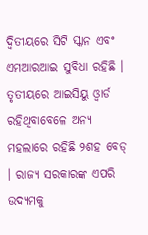ଦ୍ବିତୀୟରେ ସିଟି ସ୍କାନ ଏବଂ ଏମଆରଆଇ ସୁବିଧା ରହିଛି । ତୃତୀୟରେ ଆଇସିୟୁ ଓ୍ବାର୍ଡ ରହିଥିବାବେଳେ ଅନ୍ୟ ମହଲାରେ ରହିଛି ୨ଶହ ବେଡ୍ । ରାଜ୍ୟ ସରକାରଙ୍କ ଏପରି ଉଦ୍ୟମକୁ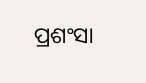ପ୍ରଶଂସା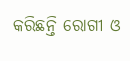କରିଛନ୍ତି ରୋଗୀ ଓ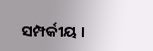ସମ୍ପର୍କୀୟ ।